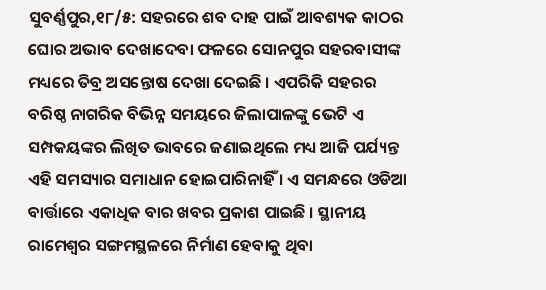ସୁବର୍ଣ୍ଣପୁର,୧୮/୫: ସହରରେ ଶବ ଦାହ ପାଇଁ ଆବଶ୍ୟକ କାଠର ଘୋର ଅଭାବ ଦେଖାଦେବା ଫଳରେ ସୋନପୁର ସହରବାସୀଙ୍କ ମଧ୍ୟରେ ତିବ୍ର ଅସନ୍ତୋଷ ଦେଖା ଦେଇଛି । ଏପରିକି ସହରର ବରିଷ୍ଠ ନାଗରିକ ବିଭିନ୍ନ ସମୟରେ ଜିଲାପାଳଙ୍କୁ ଭେଟି ଏ ସମ୍ପକୟଙ୍କର ଲିଖିତ ଭାବରେ ଜଣାଇଥିଲେ ମଧ୍ୟ ଆଜି ପର୍ଯ୍ୟନ୍ତ ଏହି ସମସ୍ୟାର ସମାଧାନ ହୋଇପାରିନାହିଁ । ଏ ସମନ୍ଧରେ ଓଡିଆ ବାର୍ତ୍ତାରେ ଏକାଧିକ ବାର ଖବର ପ୍ରକାଶ ପାଇଛି । ସ୍ଥାନୀୟ ରାମେଶ୍ୱର ସଙ୍ଗମସ୍ଥଳରେ ନିର୍ମାଣ ହେବାକୁ ଥିବା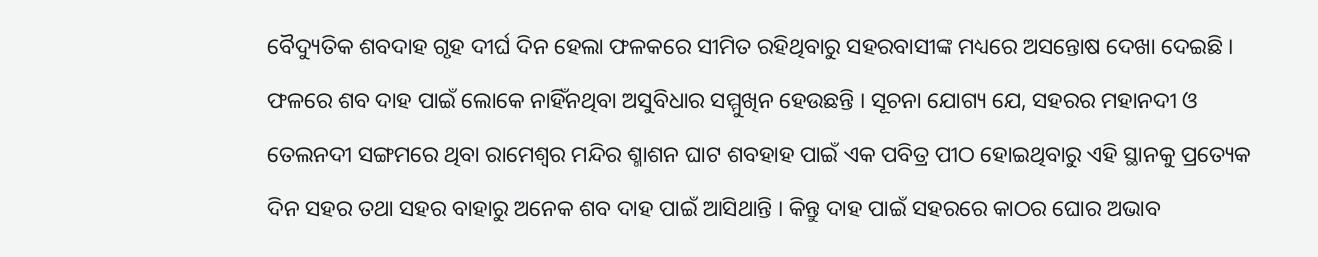ବୈଦ୍ୟୁତିକ ଶବଦାହ ଗୃହ ଦୀର୍ଘ ଦିନ ହେଲା ଫଳକରେ ସୀମିତ ରହିଥିବାରୁ ସହରବାସୀଙ୍କ ମଧ୍ୟରେ ଅସନ୍ତୋଷ ଦେଖା ଦେଇଛି । ଫଳରେ ଶବ ଦାହ ପାଇଁ ଲୋକେ ନାହିଁନଥିବା ଅସୁବିଧାର ସମ୍ମୁଖିନ ହେଉଛନ୍ତି । ସୂଚନା ଯୋଗ୍ୟ ଯେ, ସହରର ମହାନଦୀ ଓ ତେଲନଦୀ ସଙ୍ଗମରେ ଥିବା ରାମେଶ୍ୱର ମନ୍ଦିର ଶ୍ମାଶନ ଘାଟ ଶବହାହ ପାଇଁ ଏକ ପବିତ୍ର ପୀଠ ହୋଇଥିବାରୁ ଏହି ସ୍ଥାନକୁ ପ୍ରତ୍ୟେକ ଦିନ ସହର ତଥା ସହର ବାହାରୁ ଅନେକ ଶବ ଦାହ ପାଇଁ ଆସିଥାନ୍ତି । କିନ୍ତୁ ଦାହ ପାଇଁ ସହରରେ କାଠର ଘୋର ଅଭାବ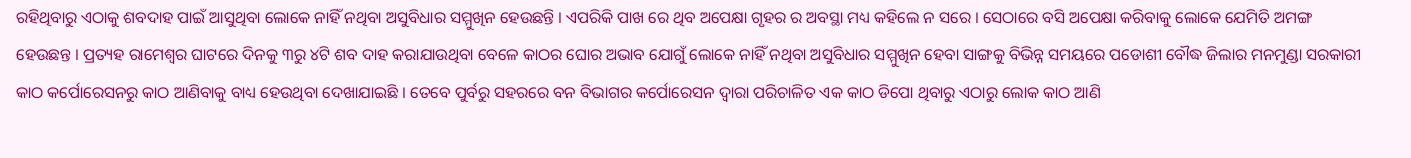ରହିଥିବାରୁ ଏଠାକୁ ଶବଦାହ ପାଇଁ ଆସୁଥିବା ଲୋକେ ନାହିଁ ନଥିବା ଅସୁବିଧାର ସମ୍ମୁଖିନ ହେଉଛନ୍ତି । ଏପରିକି ପାଖ ରେ ଥିବ ଅପେକ୍ଷା ଗୃହର ର ଅବସ୍ଥା ମଧ୍ୟ କହିଲେ ନ ସରେ । ସେଠାରେ ବସି ଅପେକ୍ଷା କରିବାକୁ ଲୋକେ ଯେମିତି ଅମଙ୍ଗ ହେଉଛନ୍ତ । ପ୍ରତ୍ୟହ ରାମେଶ୍ୱର ଘାଟରେ ଦିନକୁ ୩ରୁ ୪ଟି ଶବ ଦାହ କରାଯାଉଥିବା ବେଳେ କାଠର ଘୋର ଅଭାବ ଯୋଗୁଁ ଲୋକେ ନାହିଁ ନଥିବା ଅସୁବିଧାର ସମ୍ମୁଖିନ ହେବା ସାଙ୍ଗକୁ ବିଭିନ୍ନ ସମୟରେ ପଡୋଶୀ ବୌଦ୍ଧ ଜିଲାର ମନମୁଣ୍ଡା ସରକାରୀ କାଠ କର୍ପୋରେସନରୁ କାଠ ଆଣିବାକୁ ବାଧ୍ୟ ହେଉଥିବା ଦେଖାଯାଇଛି । ତେବେ ପୁର୍ବରୁ ସହରରେ ବନ ବିଭାଗର କର୍ପୋରେସନ ଦ୍ୱାରା ପରିଚାଳିତ ଏକ କାଠ ଡିପୋ ଥିବାରୁ ଏଠାରୁ ଲୋକ କାଠ ଆଣି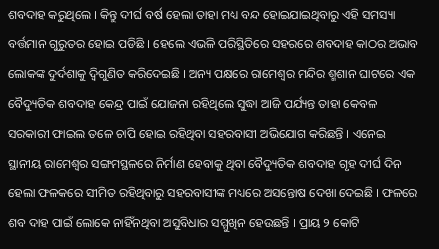ଶବଦାହ କରୁଥିଲେ । କିନ୍ତୁ ଦୀର୍ଘ ବର୍ଷ ହେଲା ତାହା ମଧ୍ୟ ବନ୍ଦ ହୋଇଯାଇଥିବାରୁ ଏହି ସମସ୍ୟା ବର୍ତ୍ତମାନ ଗୁରୁତର ହୋଇ ପଡିଛି । ହେଲେ ଏଭଳି ପରିସ୍ଥିତିରେ ସହରରେ ଶବଦାହ କାଠର ଅଭାବ ଲୋକଙ୍କ ଦୁର୍ଦଶାକୁ ଦ୍ୱିଗୁଣିତ କରିଦେଇଛି । ଅନ୍ୟ ପକ୍ଷରେ ରାମେଶ୍ୱର ମନ୍ଦିର ଶ୍ମଶାନ ଘାଟରେ ଏକ ବୈଦ୍ୟୁତିକ ଶବଦାହ କେନ୍ଦ୍ର ପାଇଁ ଯୋଜନା ରହିଥିଲେ ସୁଦ୍ଧା ଆଜି ପର୍ଯ୍ୟନ୍ତ ତାହା କେବଳ ସରକାରୀ ଫାଇଲ ତଳେ ଚାପି ହୋଇ ରହିଥିବା ସହରବାସୀ ଅଭିଯୋଗ କରିଛନ୍ତି । ଏନେଇ ସ୍ଥାନୀୟ ରାମେଶ୍ୱର ସଙ୍ଗମସ୍ଥଳରେ ନିର୍ମାଣ ହେବାକୁ ଥିବା ବୈଦ୍ୟୁତିକ ଶବଦାହ ଗୃହ ଦୀର୍ଘ ଦିନ ହେଲା ଫଳକରେ ସୀମିତ ରହିଥିବାରୁ ସହରବାସୀଙ୍କ ମଧ୍ୟରେ ଅସନ୍ତୋଷ ଦେଖା ଦେଇଛି । ଫଳରେ ଶବ ଦାହ ପାଇଁ ଲୋକେ ନାହିଁନଥିବା ଅସୁବିଧାର ସମ୍ମୁଖିନ ହେଉଛନ୍ତି । ପ୍ରାୟ ୨ କୋଟି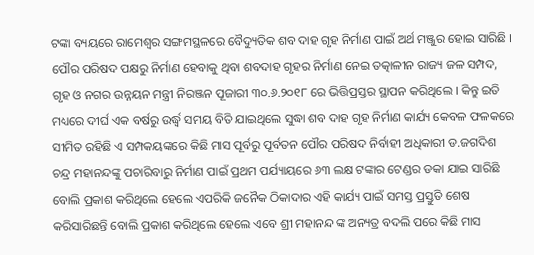ଟଙ୍କା ବ୍ୟୟରେ ରାମେଶ୍ୱର ସଙ୍ଗମସ୍ଥଳରେ ବୈଦ୍ୟୁତିକ ଶବ ଦାହ ଗୃହ ନିର୍ମାଣ ପାଇଁ ଅର୍ଥ ମଞ୍ଜୁର ହୋଇ ସାରିଛି । ପୌର ପରିଷଦ ପକ୍ଷରୁ ନିର୍ମାଣ ହେବାକୁ ଥିବା ଶବଦାହ ଗୃହର ନିର୍ମାଣ ନେଇ ତତ୍କାଳୀନ ରାଜ୍ୟ ଜଳ ସମ୍ପଦ, ଗୃହ ଓ ନଗର ଉନ୍ନୟନ ମନ୍ତ୍ରୀ ନିରଞ୍ଜନ ପୂଜାରୀ ୩୦.୬.୨୦୧୮ ରେ ଭିତ୍ତିପ୍ରସ୍ତର ସ୍ଥାପନ କରିଥିଲେ । କିନ୍ତୁ ଇତି ମଧ୍ୟରେ ଦୀର୍ଘ ଏକ ବର୍ଷରୁ ଉର୍ଦ୍ଧ୍ୱ ସମୟ ବିତି ଯାଇଥିଲେ ସୁଦ୍ଧା ଶବ ଦାହ ଗୃହ ନିର୍ମାଣ କାର୍ଯ୍ୟ କେବଳ ଫଳକରେ ସୀମିତ ରହିଛି ଏ ସମ୍ପକୟଙ୍କରେ କିଛି ମାସ ପୂର୍ବରୁ ପୂର୍ବତନ ପୌର ପରିଷଦ ନିର୍ବାହୀ ଅଧିକାରୀ ଡ.ଜଗଦିଶ ଚନ୍ଦ୍ର ମହାନନ୍ଦଙ୍କୁ ପଚାରିବାରୁ ନିର୍ମାଣ ପାଇଁ ପ୍ରଥମ ପର୍ଯ୍ୟାୟରେ ୬୩ ଲକ୍ଷ ଟଙ୍କାର ଟେଣ୍ଡର ଡକା ଯାଇ ସାରିଛି ବୋଲି ପ୍ରକାଶ କରିଥିଲେ ହେଲେ ଏପରିକି ଜନୈକ ଠିକାଦାର ଏହି କାର୍ଯ୍ୟ ପାଇଁ ସମସ୍ତ ପ୍ରସ୍ତୁତି ଶେଷ କରିସାରିଛନ୍ତି ବୋଲି ପ୍ରକାଶ କରିଥିଲେ ହେଲେ ଏବେ ଶ୍ରୀ ମହାନନ୍ଦ ଙ୍କ ଅନ୍ୟତ୍ର ବଦଲି ପରେ କିଛି ମାସ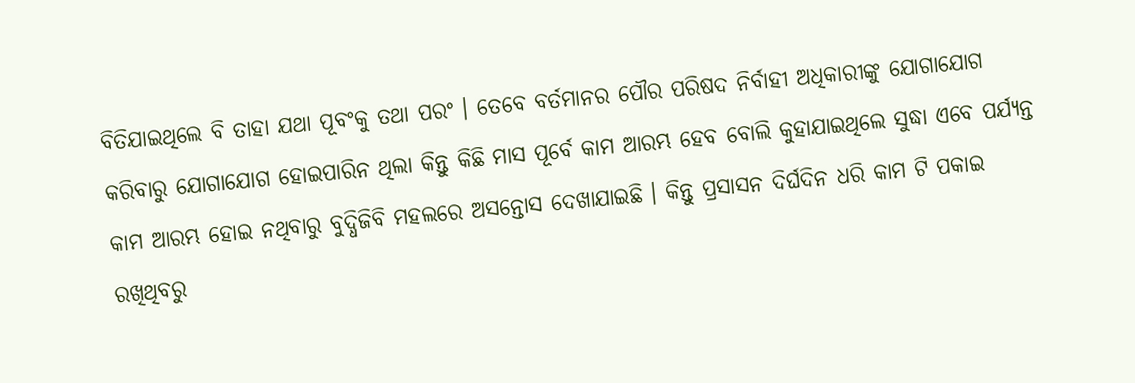ବିତିଯାଇଥିଲେ ବି ତାହା ଯଥା ପୂବଂକୁ ତଥା ପରଂ । ତେବେ ବର୍ତମାନର ପୌର ପରିଷଦ ନିର୍ବାହୀ ଅଧିକାରୀଙ୍କୁ ଯୋଗାଯୋଗ କରିବାରୁ ଯୋଗାଯୋଗ ହୋଇପାରିନ ଥିଲା କିନ୍ତୁ କିଛି ମାସ ପୂର୍ବେ କାମ ଆରମ୍ଭ ହେବ ବୋଲି କୁହାଯାଇଥିଲେ ସୁଦ୍ଧା ଏବେ ପର୍ଯ୍ୟନ୍ତ କାମ ଆରମ୍ଭ ହୋଇ ନଥିବାରୁ ବୁଦ୍ଧିଜିବି ମହଲରେ ଅସନ୍ତୋସ ଦେଖାଯାଇଛି । କିନ୍ତୁ ପ୍ରସାସନ ଦିର୍ଘଦିନ ଧରି କାମ ଟି ପକାଇ ରଖିଥିବରୁ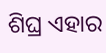ଶିଘ୍ର ଏହାର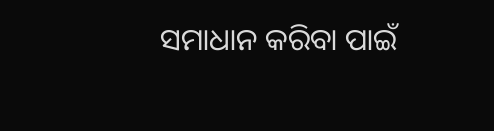ସମାଧାନ କରିବା ପାଇଁ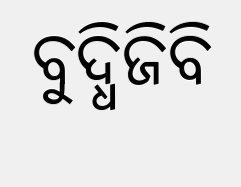ବୁଦ୍ଧିଜିବି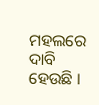ମହଲରେ ଦାବି ହେଉଛି ।